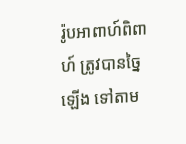រ៉ូបអាពាហ៍ពិពាហ៍ ត្រូវបានច្នៃឡើង ទៅតាម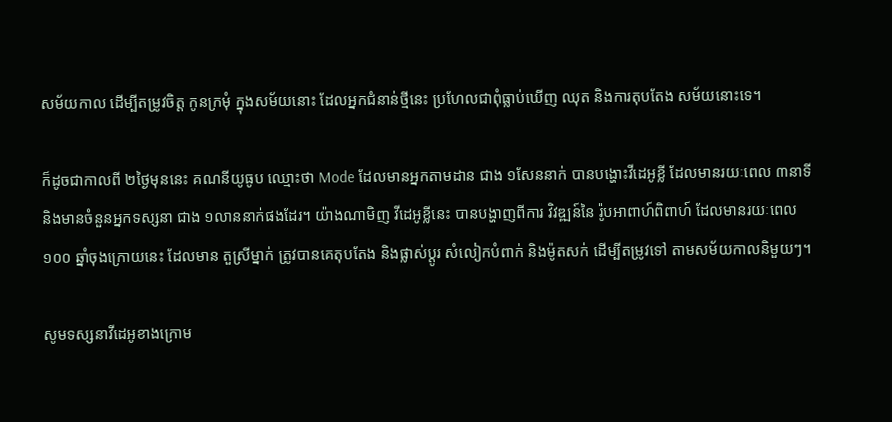សម័យកាល ដើម្បីតម្រូវចិត្ដ កូនក្រមុំ ក្នុងសម័យនោះ ដែលអ្នកជំនាន់ថ្មីនេះ ប្រហែលជាពុំធ្លាប់ឃើញ ឈុត និងការតុបតែង សម័យនោះទេ។

ក៏ដូចជាកាលពី ២ថ្ងៃមុននេះ គណនីយូធូប ឈ្មោះថា Mode ដែលមានអ្នកតាមដាន ជាង ១សែននាក់ បានបង្ហោះវីដេអូខ្លី ដែលមានរយៈពេល ៣នាទី និងមានចំនួនអ្នកទស្សនា ជាង ១លាននាក់ផងដែរ។ យ៉ាងណាមិញ វីដេអូខ្លីនេះ បានបង្ហាញពីការ វិវឌ្ឍន៍នៃ រ៉ូបអាពាហ៍ពិពាហ៍ ដែលមានរយៈពេល ១០០ ឆ្នាំចុងក្រោយនេះ ដែលមាន តួស្រីម្នាក់ ត្រូវបានគេតុបតែង និងផ្លាស់ប្ដូរ សំលៀកបំពាក់ និងម៉ូតសក់ ដើម្បីតម្រូវទៅ តាមសម័យកាលនិមួយៗ។

សូមទស្សនាវីដេអូខាងក្រោម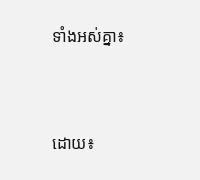ទាំងអស់គ្នា៖



ដោយ៖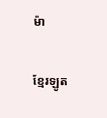ម៉ា

ខ្មែរឡូត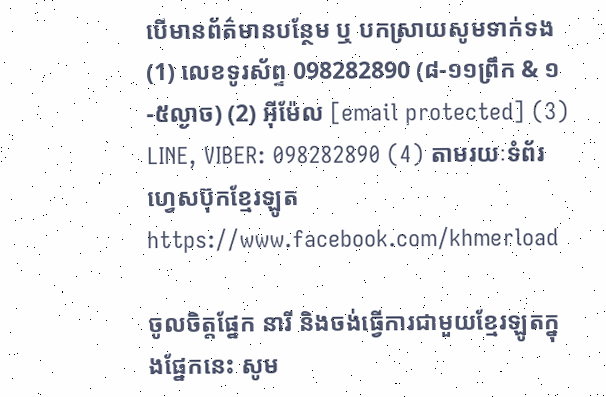បើមានព័ត៌មានបន្ថែម ឬ បកស្រាយសូមទាក់ទង (1) លេខទូរស័ព្ទ 098282890 (៨-១១ព្រឹក & ១-៥ល្ងាច) (2) អ៊ីម៉ែល [email protected] (3) LINE, VIBER: 098282890 (4) តាមរយៈទំព័រហ្វេសប៊ុកខ្មែរឡូត https://www.facebook.com/khmerload

ចូលចិត្តផ្នែក នារី និងចង់ធ្វើការជាមួយខ្មែរឡូតក្នុងផ្នែកនេះ សូម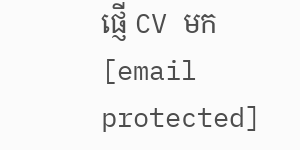ផ្ញើ CV មក [email protected]